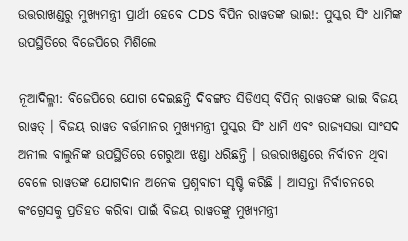ଉତ୍ତରାଖଣ୍ଡରୁ ମୁଖ୍ୟମନ୍ତ୍ରୀ ପ୍ରାର୍ଥୀ ହେବେ CDS ବିପିନ ରାୱତଙ୍କ ଭାଇ!: ପୁସ୍କର ସିଂ ଧାମିଙ୍କ ଉପସ୍ଥିତିରେ ବିଜେପିରେ ମିଶିଲେ

ନୂଆଦିଲ୍ଳୀ: ବିଜେପିରେ ଯୋଗ ଦେଇଛନ୍ତି ଦିବଙ୍ଗତ ସିଡିଏସ୍ ବିପିନ୍ ରାୱତଙ୍କ ଭାଇ ବିଜୟ ରାୱତ୍ । ବିଜୟ ରାୱତ ବର୍ତ୍ତମାନର ମୁଖ୍ୟମନ୍ତ୍ରୀ ପୁସ୍କର ସିଂ ଧାମି ଏବଂ ରାଜ୍ୟସଭା ସାଂସଦ ଅନୀଲ ବାଲୁନିଙ୍କ ଉପସ୍ଥିତିରେ ଗେରୁଆ ଝଣ୍ଡା ଧରିଛନ୍ତି । ଉତ୍ତରାଖଣ୍ଡରେ ନିର୍ବାଚନ ଥିବା ବେଳେ ରାୱତଙ୍କ ଯୋଗଦାନ ଅନେକ ପ୍ରଶ୍ନବାଚୀ ସୃଷ୍ଟି କରିଛି । ଆସନ୍ତା ନିର୍ବାଚନରେ କଂଗ୍ରେସକୁ ପ୍ରତିହତ କରିବା ପାଇଁ ବିଜୟ ରାୱତଙ୍କୁ ମୁଖ୍ୟମନ୍ତ୍ରୀ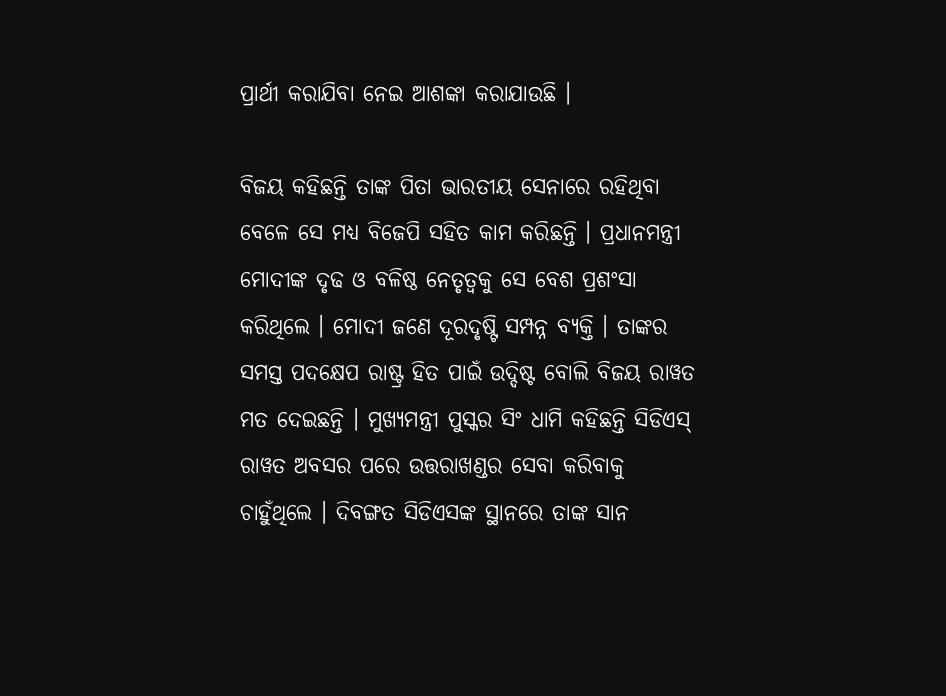ପ୍ରାର୍ଥୀ କରାଯିବା ନେଇ ଆଶଙ୍କା କରାଯାଉଛି ।

ବିଜୟ କହିଛନ୍ତି ତାଙ୍କ ପିତା ଭାରତୀୟ ସେନାରେ ରହିଥିବା ବେଳେ ସେ ମଧ୍ୟ ବିଜେପି ସହିତ କାମ କରିଛନ୍ତି । ପ୍ରଧାନମନ୍ତ୍ରୀ ମୋଦୀଙ୍କ ଦୃଢ ଓ ବଳିଷ୍ଠ ନେତୃତ୍ୱକୁ ସେ ବେଶ ପ୍ରଶଂସା କରିଥିଲେ । ମୋଦୀ ଜଣେ ଦୂରଦୃଷ୍ଟି ସମ୍ପନ୍ନ ବ୍ୟକ୍ତି । ତାଙ୍କର ସମସ୍ତ ପଦକ୍ଷେପ ରାଷ୍ଟ୍ର ହିତ ପାଇଁ ଉଦ୍ଦିଷ୍ଟ ବୋଲି ବିଜୟ ରାୱତ ମତ ଦେଇଛନ୍ତି । ମୁଖ୍ୟମନ୍ତ୍ରୀ ପୁସ୍କର ସିଂ ଧାମି କହିଛନ୍ତି ସିଡିଏସ୍ ରାୱତ ଅବସର ପରେ ଉତ୍ତରାଖଣ୍ଡର ସେବା କରିବାକୁ ଚାହୁଁଥିଲେ । ଦିବଙ୍ଗତ ସିଡିଏସଙ୍କ ସ୍ଥାନରେ ତାଙ୍କ ସାନ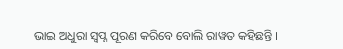ଭାଇ ଅଧୁରା ସ୍ୱପ୍ନ ପୂରଣ କରିବେ ବୋଲି ରାୱତ କହିଛନ୍ତି ।